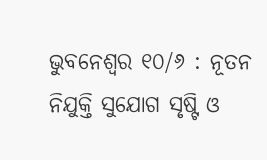ଭୁବନେଶ୍ୱର ୧୦/୬ : ନୂତନ ନିଯୁକ୍ତି ସୁଯୋଗ ସୃଷ୍ଟି ଓ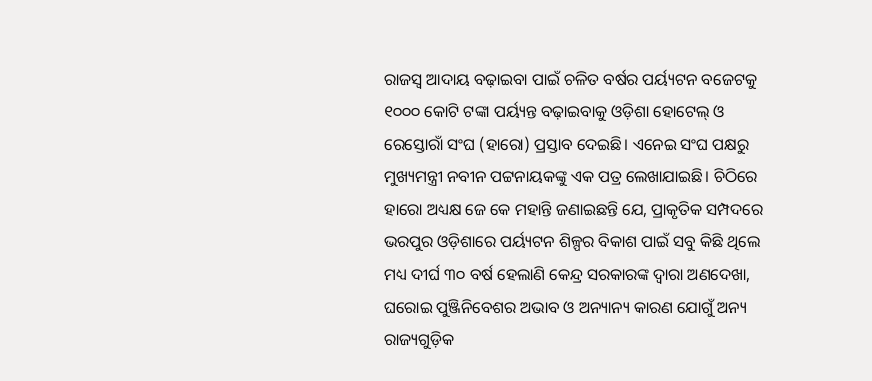ରାଜସ୍ବ ଆଦାୟ ବଢ଼ାଇବା ପାଇଁ ଚଳିତ ବର୍ଷର ପର୍ୟ୍ୟଟନ ବଜେଟକୁ ୧୦୦୦ କୋଟି ଟଙ୍କା ପର୍ୟ୍ୟନ୍ତ ବଢ଼ାଇବାକୁ ଓଡ଼ିଶା ହୋଟେଲ୍ ଓ ରେସ୍ତୋରାଁ ସଂଘ (ହାରୋ) ପ୍ରସ୍ତାବ ଦେଇଛି। ଏନେଇ ସଂଘ ପକ୍ଷରୁ ମୁଖ୍ୟମନ୍ତ୍ରୀ ନବୀନ ପଟ୍ଟନାୟକଙ୍କୁ ଏକ ପତ୍ର ଲେଖାଯାଇଛି। ଚିଠିରେ ହାରୋ ଅଧ୍ୟକ୍ଷ ଜେ କେ ମହାନ୍ତି ଜଣାଇଛନ୍ତି ଯେ, ପ୍ରାକୃତିକ ସମ୍ପଦରେ ଭରପୁର ଓଡ଼ିଶାରେ ପର୍ୟ୍ୟଟନ ଶିଳ୍ପର ବିକାଶ ପାଇଁ ସବୁ କିଛି ଥିଲେ ମଧ୍ୟ ଦୀର୍ଘ ୩୦ ବର୍ଷ ହେଲାଣି କେନ୍ଦ୍ର ସରକାରଙ୍କ ଦ୍ୱାରା ଅଣଦେଖା, ଘରୋଇ ପୁଞ୍ଜିନିବେଶର ଅଭାବ ଓ ଅନ୍ୟାନ୍ୟ କାରଣ ଯୋଗୁଁ ଅନ୍ୟ ରାଜ୍ୟଗୁଡ଼ିକ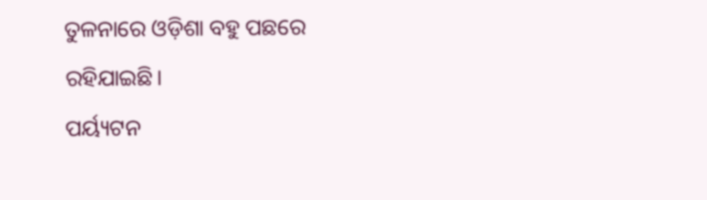ତୁଳନାରେ ଓଡ଼ିଶା ବହୁ ପଛରେ ରହିଯାଇଛି।
ପର୍ୟ୍ୟଟନ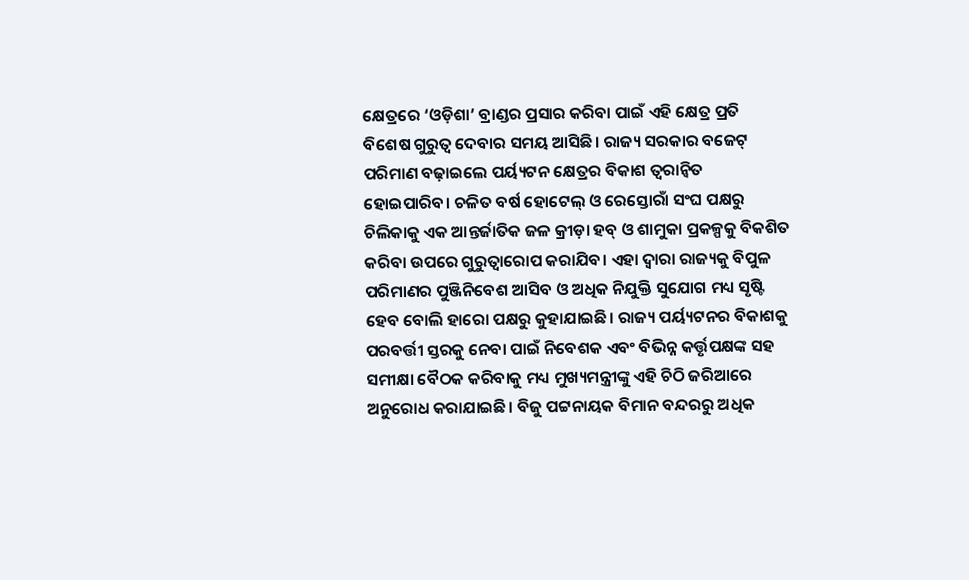କ୍ଷେତ୍ରରେ ‘ଓଡ଼ିଶା’ ବ୍ରାଣ୍ଡର ପ୍ରସାର କରିବା ପାଇଁ ଏହି କ୍ଷେତ୍ର ପ୍ରତି ବିଶେଷ ଗୁରୁତ୍ବ ଦେବାର ସମୟ ଆସିଛି। ରାଜ୍ୟ ସରକାର ବଜେଟ୍ ପରିମାଣ ବଢ଼ାଇଲେ ପର୍ୟ୍ୟଟନ କ୍ଷେତ୍ରର ବିକାଶ ତ୍ବରାନ୍ବିତ ହୋଇପାରିବ। ଚଳିତ ବର୍ଷ ହୋଟେଲ୍ ଓ ରେସ୍ତୋରାଁ ସଂଘ ପକ୍ଷରୁ ଚିଲିକାକୁ ଏକ ଆନ୍ତର୍ଜାତିକ ଜଳ କ୍ରୀଡ଼ା ହବ୍ ଓ ଶାମୁକା ପ୍ରକଳ୍ପକୁ ବିକଶିତ କରିବା ଉପରେ ଗୁରୁତ୍ବାରୋପ କରାଯିବ। ଏହା ଦ୍ବାରା ରାଜ୍ୟକୁ ବିପୁଳ ପରିମାଣର ପୁଞ୍ଜିନିବେଶ ଆସିବ ଓ ଅଧିକ ନିଯୁକ୍ତି ସୁଯୋଗ ମଧ୍ୟ ସୃଷ୍ଟି ହେବ ବୋଲି ହାରୋ ପକ୍ଷରୁ କୁହାଯାଇଛି। ରାଜ୍ୟ ପର୍ୟ୍ୟଟନର ବିକାଶକୁ ପରବର୍ତ୍ତୀ ସ୍ତରକୁ ନେବା ପାଇଁ ନିବେଶକ ଏବଂ ବିଭିନ୍ନ କର୍ତ୍ତୃପକ୍ଷଙ୍କ ସହ ସମୀକ୍ଷା ବୈଠକ କରିବାକୁ ମଧ୍ୟ ମୁଖ୍ୟମନ୍ତ୍ରୀଙ୍କୁ ଏହି ଚିଠି ଜରିଆରେ ଅନୁରୋଧ କରାଯାଇଛି। ବିଜୁ ପଟ୍ଟନାୟକ ବିମାନ ବନ୍ଦରରୁ ଅଧିକ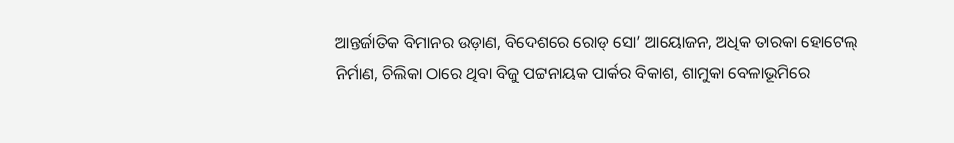ଆନ୍ତର୍ଜାତିକ ବିମାନର ଉଡ଼ାଣ, ବିଦେଶରେ ରୋଡ୍ ସୋ’ ଆୟୋଜନ, ଅଧିକ ତାରକା ହୋଟେଲ୍ ନିର୍ମାଣ, ଚିଲିକା ଠାରେ ଥିବା ବିଜୁ ପଟ୍ଟନାୟକ ପାର୍କର ବିକାଶ, ଶାମୁକା ବେଳାଭୂମିରେ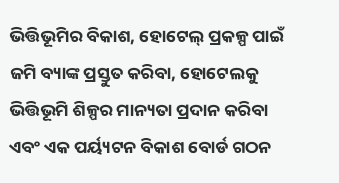ଭିତ୍ତିଭୂମିର ବିକାଶ, ହୋଟେଲ୍ ପ୍ରକଳ୍ପ ପାଇଁ ଜମି ବ୍ୟାଙ୍କ ପ୍ରସ୍ତୁତ କରିବା, ହୋଟେଲକୁ ଭିତ୍ତିଭୂମି ଶିଳ୍ପର ମାନ୍ୟତା ପ୍ରଦାନ କରିବା ଏବଂ ଏକ ପର୍ୟ୍ୟଟନ ବିକାଶ ବୋର୍ଡ ଗଠନ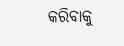କରିବାକୁ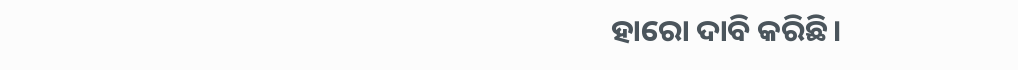ହାରୋ ଦାବି କରିଛି।